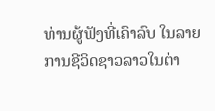ທ່ານຜູ້ຟັງທີ່ເຄົາລົບ ໃນລາຍການຊີວິດຊາວລາວໃນຕ່າ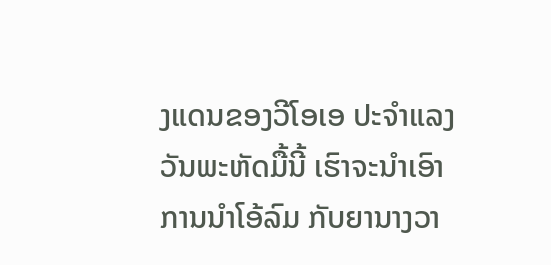ງແດນຂອງວີໂອເອ ປະຈຳແລງວັນພະຫັດມື້ນີ້ ເຮົາຈະນຳເອົາການນຳໂອ້ລົມ ກັບຍານາງວາ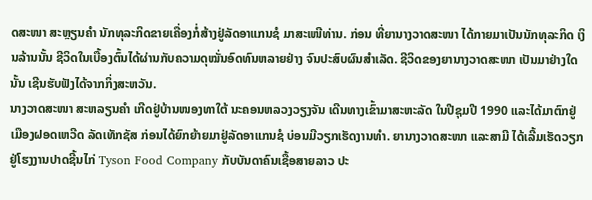ດສະໜາ ສະຫຼຽນຄຳ ນັກທຸລະກິດຂາຍເຄື່ອງກໍ່ສ້າງຢູ່ລັດອາແກນຊໍ ມາສະເໜີທ່ານ. ກ່ອນ ທີ່ຍານາງວາດສະໜາ ໄດ້ກາຍມາເປັນນັກທຸລະກິດ ເງິນລ້ານນັ້ນ ຊີວິດໃນເບື້ອງຕົ້ນໄດ້ຜ່ານກັບຄວາມດຸໝັ່ນອົດທົນຫລາຍຢ່າງ ຈົນປະສົບຜົນສຳເລັດ. ຊີວິດຂອງຍານາງວາດສະໜາ ເປັນມາຢ່າງໃດນັ້ນ ເຊີນຮັບຟັງໄດ້ຈາກກິ່ງສະຫວັນ.
ນາງວາດສະໜາ ສະຫລຽນຄຳ ເກີດຢູ່ບ້ານໜອງທາໃຕ້ ນະຄອນຫລວງວຽງຈັນ ເດີນທາງເຂົ້າມາສະຫະລັດ ໃນປີຊຸມປີ 1990 ແລະໄດ້ມາຕົກຢູ່ ເມືອງຝອດເຫວີດ ລັດເທັກຊັສ ກ່ອນໄດ້ຍົກຍ້າຍມາຢູ່ລັດອາແກນຊໍ ບ່ອນມີວຽກເຮັດງານທຳ. ຍານາງວາດສະໜາ ແລະສາມີ ໄດ້ເລີ້ມເຮັດວຽກຢູ່ໂຮງງານປາດຊີ້ນໄກ່ Tyson Food Company ກັບບັນດາຄົນເຊື້ອສາຍລາວ ປະ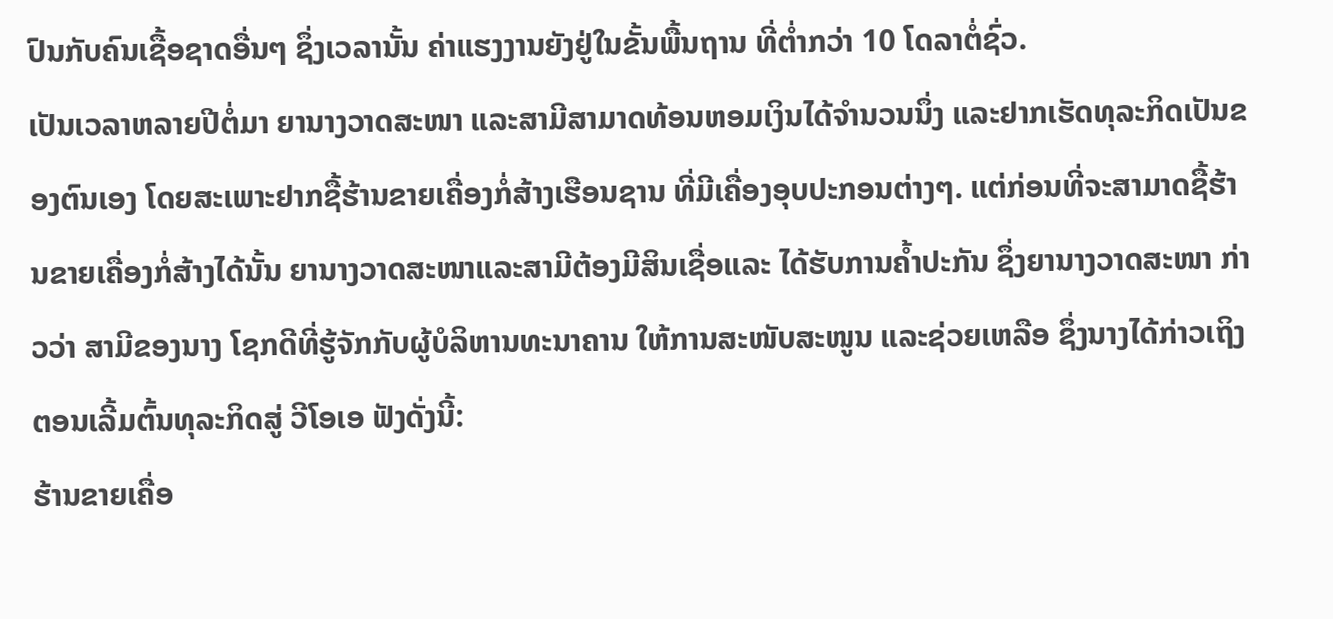ປົນກັບຄົນເຊື້ອຊາດອື່ນໆ ຊຶ່ງເວລານັ້ນ ຄ່າແຮງງານຍັງຢູ່ໃນຂັ້ນພື້ນຖານ ທີ່ຕ່ຳກວ່າ 10 ໂດລາຕໍ່ຊົ່ວ.
ເປັນເວລາຫລາຍປີຕໍ່ມາ ຍານາງວາດສະໜາ ແລະສາມີສາມາດທ້ອນຫອມເງິນໄດ້ຈຳນວນນຶ່ງ ແລະຢາກເຮັດທຸລະກິດເປັນຂອງຕົນເອງ ໂດຍສະເພາະຢາກຊື້ຮ້ານຂາຍເຄື່ອງກໍ່ສ້າງເຮືອນຊານ ທີ່ມີເຄື່ອງອຸບປະກອນຕ່າງໆ. ແຕ່ກ່ອນທີ່ຈະສາມາດຊື້ຮ້ານຂາຍເຄື່ອງກໍ່ສ້າງໄດ້ນັ້ນ ຍານາງວາດສະໜາແລະສາມີຕ້ອງມີສິນເຊື່ອແລະ ໄດ້ຮັບການຄ້ຳປະກັນ ຊຶ່ງຍານາງວາດສະໜາ ກ່າວວ່າ ສາມີຂອງນາງ ໂຊກດີທີ່ຮູ້ຈັກກັບຜູ້ບໍລິຫານທະນາຄານ ໃຫ້ການສະໜັບສະໜູນ ແລະຊ່ວຍເຫລືອ ຊຶ່ງນາງໄດ້ກ່າວເຖິງຕອນເລີ້ມຕົ້ນທຸລະກິດສູ່ ວີໂອເອ ຟັງດັ່ງນີ້:
ຮ້ານຂາຍເຄື່ອ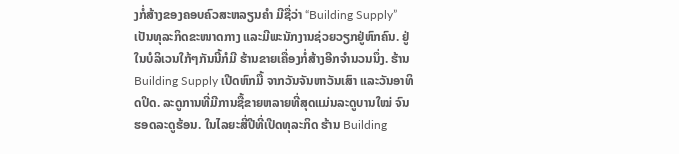ງກໍ່ສ້າງຂອງຄອບຄົວສະຫລຽນຄຳ ມີຊື່ວ່າ “Building Supply” ເປັນທຸລະກິດຂະໜາດກາງ ແລະມີພະນັກງານຊ່ວຍວຽກຢູ່ຫົກຄົນ. ຢູ່ໃນບໍລິເວນໃກ້ໆກັນນີ້ກໍມີ ຮ້ານຂາຍເຄື່ອງກໍ່ສ້າງອີກຈຳນວນນຶ່ງ. ຮ້ານ Building Supply ເປີດຫົກມື້ ຈາກວັນຈັນຫາວັນເສົາ ແລະວັນອາທິດປິດ. ລະດູການທີ່ມີການຊື້ຂາຍຫລາຍທີ່ສຸດແມ່ນລະດູບານໃໝ່ ຈົນຮອດລະດູຮ້ອນ. ໃນໄລຍະສີ່ປີທີ່ເປີດທຸລະກິດ ຮ້ານ Building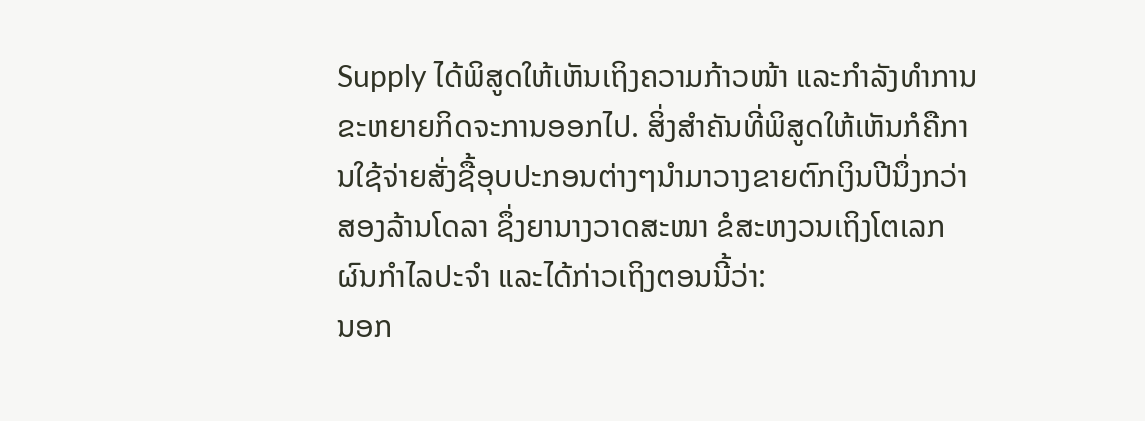Supply ໄດ້ພິສູດໃຫ້ເຫັນເຖິງຄວາມກ້າວໜ້າ ແລະກຳລັງທຳການຂະຫຍາຍກິດຈະການອອກໄປ. ສິ່ງສຳຄັນທີ່ພິສູດໃຫ້ເຫັນກໍຄືການໃຊ້ຈ່າຍສັ່ງຊື້ອຸບປະກອນຕ່າງໆນຳມາວາງຂາຍຕົກເງິນປີນຶ່ງກວ່າສອງລ້ານໂດລາ ຊຶ່ງຍານາງວາດສະໜາ ຂໍສະຫງວນເຖິງໂຕເລກຜົນກຳໄລປະຈຳ ແລະໄດ້ກ່າວເຖິງຕອນນີ້ວ່າ:
ນອກ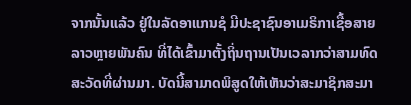ຈາກນັ້ນແລ້ວ ຢູ່ໃນລັດອາແກນຊໍ ມີປະຊາຊົນອາເມຣິກາເຊື້ອສາຍລາວຫຼາຍພັນຄົນ ທີ່ໄດ້ເຂົ້າມາຕັ້ງຖິ່ນຖານເປັນເວລາກວ່າສາມທົດສະວັດທີ່ຜ່ານມາ. ບັດນີ້ສາມາດພິສູດໃຫ້ເຫັນວ່າສະມາຊິກສະມາ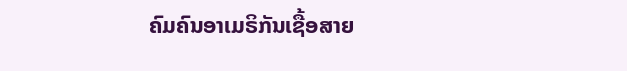ຄົມຄົນອາເມຣິກັນເຊື້ອສາຍ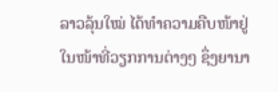ລາວລຸ້ນໃໝ່ ໄດ້ທຳຄວາມຄືບໜ້າຢູ່ໃນໜ້າທີ່ວຽກການຕ່າງໆ ຊຶ່ງຍານາ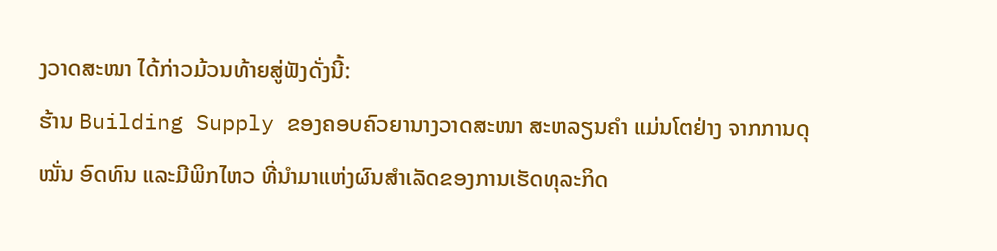ງວາດສະໜາ ໄດ້ກ່າວມ້ວນທ້າຍສູ່ຟັງດັ່ງນີ້:
ຮ້ານ Building Supply ຂອງຄອບຄົວຍານາງວາດສະໜາ ສະຫລຽນຄຳ ແມ່ນໂຕຢ່າງ ຈາກການດຸໝັ່ນ ອົດທົນ ແລະມີພິກໄຫວ ທີ່ນຳມາແຫ່ງຜົນສຳເລັດຂອງການເຮັດທຸລະກິດ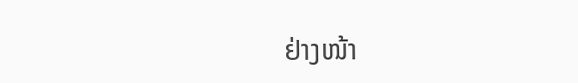ຢ່າງໜ້າ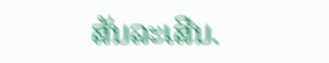ສັນລະເສີນ.